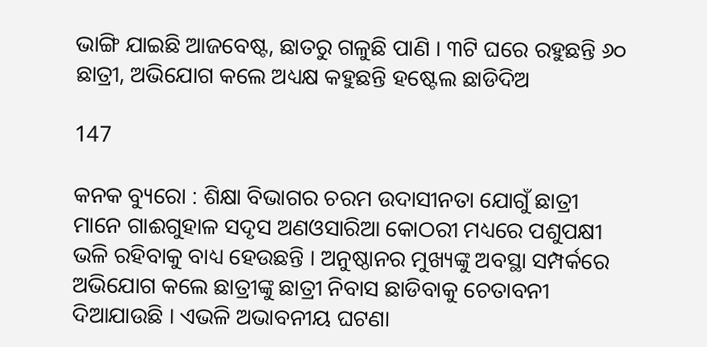ଭାଙ୍ଗି ଯାଇଛି ଆଜବେଷ୍ଟ, ଛାତରୁ ଗଳୁଛି ପାଣି । ୩ଟି ଘରେ ରହୁଛନ୍ତି ୬୦ ଛାତ୍ରୀ, ଅଭିଯୋଗ କଲେ ଅଧ୍ୟକ୍ଷ କହୁଛନ୍ତି ହଷ୍ଟେଲ ଛାଡିଦିଅ

147

କନକ ବ୍ୟୁରୋ : ଶିକ୍ଷା ବିଭାଗର ଚରମ ଉଦାସୀନତା ଯୋଗୁଁ ଛାତ୍ରୀ ମାନେ ଗାଈଗୁହାଳ ସଦୃସ ଅଣଓସାରିଆ କୋଠରୀ ମଧ୍ୟରେ ପଶୁପକ୍ଷୀ ଭଳି ରହିବାକୁ ବାଧ୍ୟ ହେଉଛନ୍ତି । ଅନୁଷ୍ଠାନର ମୁଖ୍ୟଙ୍କୁ ଅବସ୍ଥା ସମ୍ପର୍କରେ ଅଭିଯୋଗ କଲେ ଛାତ୍ରୀଙ୍କୁ ଛାତ୍ରୀ ନିବାସ ଛାଡିବାକୁ ଚେତାବନୀ ଦିଆଯାଉଛି । ଏଭଳି ଅଭାବନୀୟ ଘଟଣା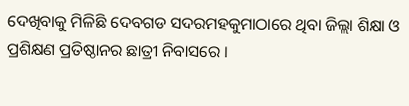ଦେଖିବାକୁ ମିଳିଛି ଦେବଗଡ ସଦରମହକୁମାଠାରେ ଥିବା ଜିଲ୍ଲା ଶିକ୍ଷା ଓ ପ୍ରଶିକ୍ଷଣ ପ୍ରତିଷ୍ଠାନର ଛାତ୍ରୀ ନିବାସରେ ।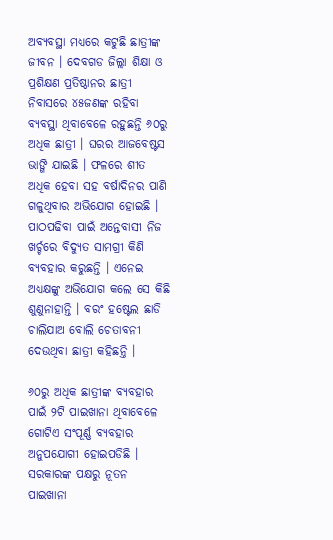ଅବ୍ୟବସ୍ଥା ମଧ୍ୟରେ କଟୁଛି ଛାତ୍ରୀଙ୍କ ଜୀବନ । ଦେବଗଡ ଜିଲ୍ଲା ଶିକ୍ଷା ଓ ପ୍ରଶିକ୍ଷଣ ପ୍ରତିଷ୍ଠାନର ଛାତ୍ରୀ ନିବାସରେ ୪୫ଜଣଙ୍କ ରହିବା ବ୍ୟବସ୍ଥା ଥିବାବେଳେ ରହୁଛନ୍ତି ୬୦ରୁ ଅଧିକ ଛାତ୍ରୀ । ଘରର ଆଜବେଷ୍ଟସ ଭାଙ୍ଗି ଯାଇଛି । ଫଳରେ ଶୀତ ଅଧିକ ହେବା ସହ ବର୍ଷାଦିନର ପାଣି ଗଳୁଥିବାର ଅଭିଯୋଗ ହୋଇଛି । ପାଠପଢିବା ପାଇଁ ଅନ୍ତେବାସୀ ନିଜ ଖର୍ଚ୍ଚରେ ବିଦ୍ୟୁତ ସାମଗ୍ରୀ କିଣି ବ୍ୟବହାର କରୁଛନ୍ତି । ଏନେଇ ଅଧ୍ୟକ୍ଷଙ୍କୁ ଅଭିଯୋଗ କଲେ ସେ କିଛି ଶୁଣୁନାହାନ୍ତି । ବରଂ ହଷ୍ଟେଲ ଛାଡି ଚାଲିଯାଅ ବୋଲି ଚେତାବନୀ ଦେଉଥିବା ଛାତ୍ରୀ କହିଛନ୍ତି ।

୬୦ରୁ ଅଧିକ ଛାତ୍ରୀଙ୍କ ବ୍ୟବହାର ପାଇଁ ୨ଟି ପାଇଖାନା ଥିବାବେଳେ ଗୋଟିଏ ସଂପୂର୍ଣ୍ଣ ବ୍ୟବହାର ଅନୁପଯୋଗୀ ହୋଇପଡିଛି । ସରକାରଙ୍କ ପକ୍ଷରୁ ନୂତନ ପାଇଖାନା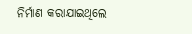ନିର୍ମାଣ କରାଯାଇଥିଲେ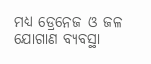ମଧ୍ୟ ଡ୍ରେନେଜ ଓ ଜଳ ଯୋଗାଣ ବ୍ୟବସ୍ଥା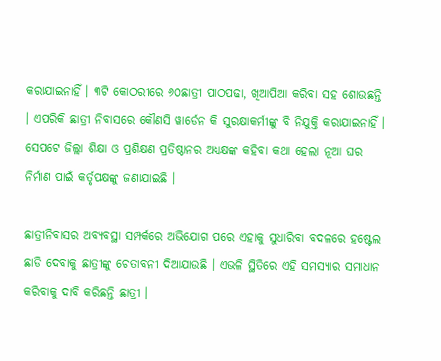କରାଯାଇନାହିଁ । ୩ଟି କୋଠରୀରେ ୬୦ଛାତ୍ରୀ ପାଠପଢା, ଖିଆପିଆ କରିବା ସହ ଶୋଉଛନ୍ତି । ଏପରିକି ଛାତ୍ରୀ ନିବାସରେ କୌଣସି ୱାର୍ଡେନ କି ସୁରକ୍ଷାକର୍ମୀଙ୍କୁ ବି ନିଯୁକ୍ତି କରାଯାଇନାହିଁ । ସେପଟେ ଜିଲ୍ଲା ଶିକ୍ଷା ଓ ପ୍ରଶିକ୍ଷଣ ପ୍ରତିଷ୍ଠାନର ଅଧ୍ୟକ୍ଷଙ୍କ କହିବା କଥା ହେଲା ନୂଆ ଘର ନିର୍ମାଣ ପାଇଁ କର୍ତୃପକ୍ଷଙ୍କୁ ଜଣାଯାଇଛି ।

ଛାତ୍ରୀନିବାସର ଅବ୍ୟବସ୍ଥା ସମ୍ପର୍କରେ ଅଭିଯୋଗ ପରେ ଏହାକୁ ସୁଧାରିବା ବଦଳରେ ହଷ୍ଟେଲ ଛାଡି ଦେବାକୁ ଛାତ୍ରୀଙ୍କୁ ଚେତାବନୀ ଦିଆଯାଉଛି । ଏଭଳି ସ୍ଥିତିରେ ଏହି ସମସ୍ୟାର ସମାଧାନ କରିବାକୁ ଦାବି କରିଛନ୍ତି ଛାତ୍ରୀ ।